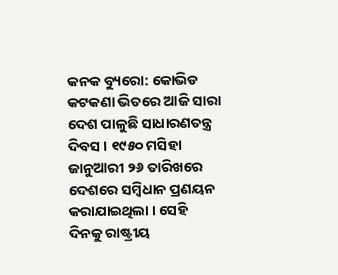କନକ ବ୍ୟୁରୋ: କୋଭିଡ କଟକଣା ଭିତରେ ଆଜି ସାରା ଦେଶ ପାଳୁଛି ସାଧାରଣତନ୍ତ୍ର ଦିବସ । ୧୯୫୦ ମସିହା ଜାନୁଆରୀ ୨୬ ତାରିଖରେ ଦେଶରେ ସମ୍ବିଧାନ ପ୍ରଣୟନ କରାଯାଇଥିଲା । ସେହି ଦିନକୁ ରାଷ୍ଟ୍ରୀୟ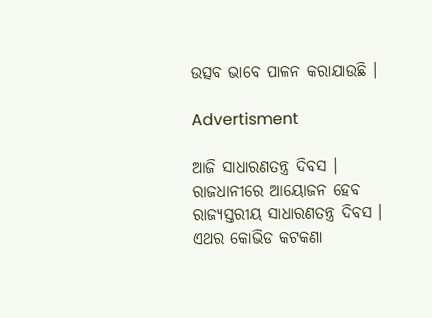ଉତ୍ସବ ଭାବେ ପାଳନ କରାଯାଉଛି ।

Advertisment

ଆଜି ସାଧାରଣତନ୍ତ୍ର ଦିବସ । ରାଜଧାନୀରେ ଆୟୋଜନ ହେବ ରାଜ୍ୟସ୍ତରୀୟ ସାଧାରଣତନ୍ତ୍ର ଦିବସ । ଏଥର କୋଭିଡ କଟକଣା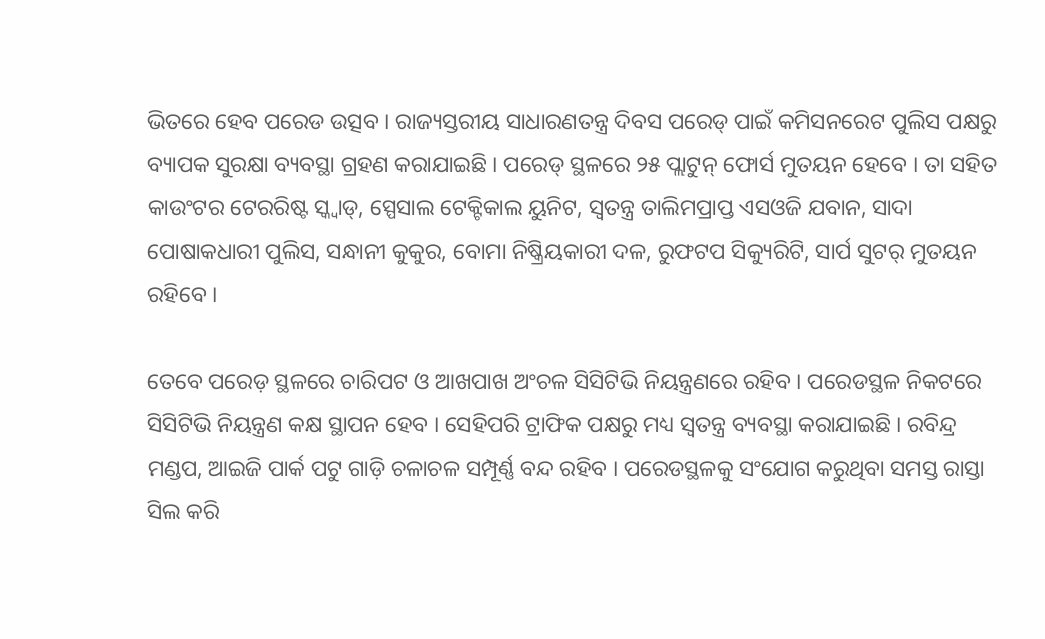ଭିତରେ ହେବ ପରେଡ ଉତ୍ସବ । ରାଜ୍ୟସ୍ତରୀୟ ସାଧାରଣତନ୍ତ୍ର ଦିବସ ପରେଡ୍ ପାଇଁ କମିସନରେଟ ପୁଲିସ ପକ୍ଷରୁ ବ୍ୟାପକ ସୁରକ୍ଷା ବ୍ୟବସ୍ଥା ଗ୍ରହଣ କରାଯାଇଛି । ପରେଡ୍ ସ୍ଥଳରେ ୨୫ ପ୍ଲାଟୁନ୍ ଫୋର୍ସ ମୁତୟନ ହେବେ । ତା ସହିତ କାଉଂଟର ଟେରରିଷ୍ଟ ସ୍କ୍ୱାଡ୍, ସ୍ପେସାଲ ଟେକ୍ଟିକାଲ ୟୁନିଟ, ସ୍ୱତନ୍ତ୍ର ତାଲିମପ୍ରାପ୍ତ ଏସଓଜି ଯବାନ, ସାଦା ପୋଷାକଧାରୀ ପୁଲିସ, ସନ୍ଧାନୀ କୁକୁର, ବୋମା ନିଷ୍କ୍ରିୟକାରୀ ଦଳ, ରୁଫଟପ ସିକ୍ୟୁରିଟି, ସାର୍ପ ସୁଟର୍ ମୁତୟନ ରହିବେ ।

ତେବେ ପରେଡ଼ ସ୍ଥଳରେ ଚାରିପଟ ଓ ଆଖପାଖ ଅଂଚଳ ସିସିଟିଭି ନିୟନ୍ତ୍ରଣରେ ରହିବ । ପରେଡସ୍ଥଳ ନିକଟରେ ସିସିଟିଭି ନିୟନ୍ତ୍ରଣ କକ୍ଷ ସ୍ଥାପନ ହେବ । ସେହିପରି ଟ୍ରାଫିକ ପକ୍ଷରୁ ମଧ୍ୟ ସ୍ୱତନ୍ତ୍ର ବ୍ୟବସ୍ଥା କରାଯାଇଛି । ରବିନ୍ଦ୍ର ମଣ୍ଡପ, ଆଇଜି ପାର୍କ ପଟୁ ଗାଡ଼ି ଚଳାଚଳ ସମ୍ପୂର୍ଣ୍ଣ ବନ୍ଦ ରହିବ । ପରେଡସ୍ଥଳକୁ ସଂଯୋଗ କରୁଥିବା ସମସ୍ତ ରାସ୍ତା ସିଲ କରି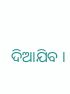ଦିଆଯିବ ।